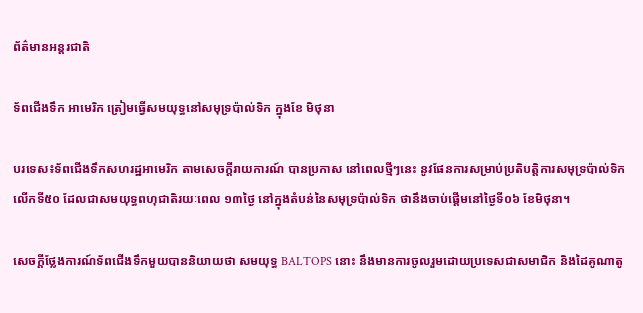ព័ត៌មានអន្តរជាតិ

ទ័ពជើងទឹក អាមេរិក ត្រៀមធ្វើសមយុទ្ធនៅសមុទ្រប៉ាល់ទិក ក្នុងខែ មិថុនា

បរទេស៖ទ័ពជើងទឹកសហរដ្ឋអាមេរិក តាមសេចក្តីរាយការណ៍ បានប្រកាស នៅពេលថ្មីៗនេះ នូវផែនការសម្រាប់ប្រតិបត្តិការសមុទ្រប៉ាល់ទិក លើកទី៥០ ដែលជាសមយុទ្ធពហុជាតិរយៈពេល ១៣ថ្ងៃ នៅក្នុងតំបន់នៃសមុទ្រប៉ាល់ទិក ថានឹងចាប់ផ្តើមនៅថ្ងៃទី០៦ ខែមិថុនា។

សេចក្តីថ្លែងការណ៍ទ័ពជើងទឹកមួយបាននិយាយថា សមយុទ្ធ BALTOPS នោះ នឹងមានការចូលរួមដោយប្រទេសជាសមាជិក និងដៃគូណាតូ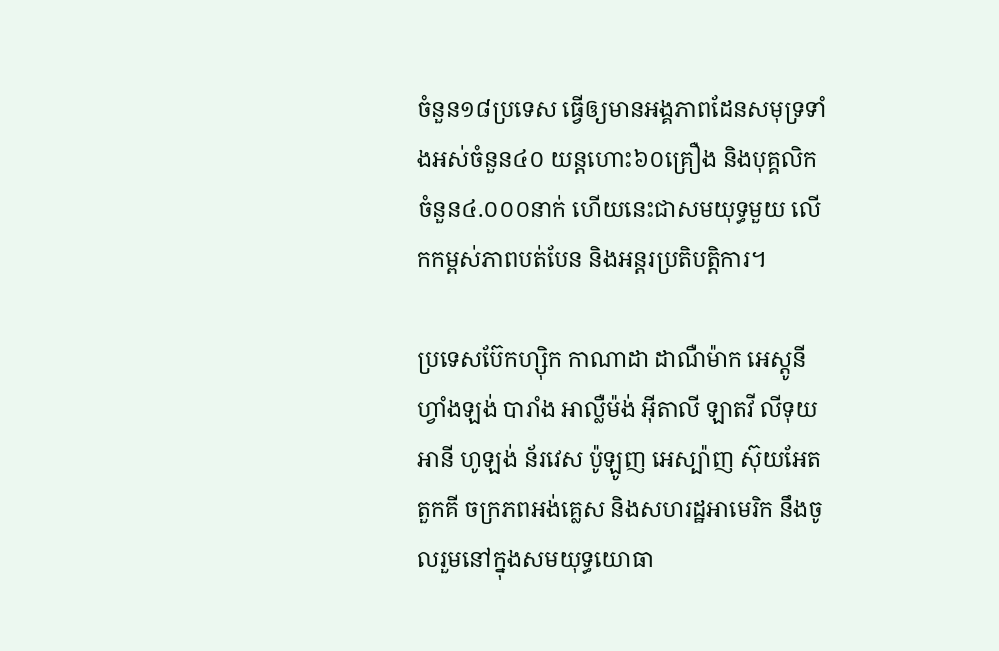ចំនួន១៨ប្រទេស ធ្វើឲ្យមានអង្គភាពដែនសមុទ្រទាំងអស់ចំនួន៤០ យន្តហោះ៦០គ្រឿង និងបុគ្គលិក ចំនួន៤.០០០នាក់ ហើយនេះជាសមយុទ្ធមួយ លើកកម្ពស់ភាពបត់បែន និងអន្តរប្រតិបត្តិការ។

ប្រទេសប៊ែកហ្ស៊ិក កាណាដា ដាណឺម៉ាក អេស្តូនី ហ្វាំងឡង់ បារាំង អាល្លឺម៉ង់ អ៊ីតាលី ឡាតវី លីទុយអានី ហូឡង់ ន័រវេស ប៉ូឡូញ អេស្ប៉ាញ ស៊ុយអែត តួកគី ចក្រភពអង់គ្លេស និងសហរដ្ឋអាមេរិក នឹងចូលរួមនៅក្នុងសមយុទ្ធយោធា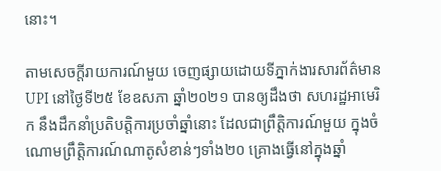នោះ។

តាមសេចក្តីរាយការណ៍មួយ ចេញផ្សាយដោយទីភ្នាក់ងារសារព័ត៌មាន UPI នៅថ្ងៃទី២៥ ខែឧសភា ឆ្នាំ២០២១ បានឲ្យដឹងថា សហរដ្ឋអាមេរិក នឹងដឹកនាំប្រតិបត្តិការប្រចាំឆ្នាំនោះ ដែលជាព្រឹត្តិការណ៍មួយ ក្នុងចំណោមព្រឹត្តិការណ៍ណាតូសំខាន់ៗទាំង២០ គ្រោងធ្វើនៅក្នុងឆ្នាំ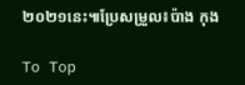២០២១នេះ៕ប្រែសម្រួល៖ប៉ាង កុង

To Top